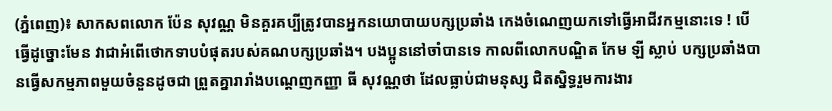(ភ្នំពេញ)៖ សាកសពលោក ប៉ែន សុវណ្ណ មិនគួរគប្បីត្រូវបានអ្នកនយោបាយបក្សប្រឆាំង កេងចំណេញយកទៅធ្វើអាជីវកម្មនោះទេ ! បើធ្វើដូច្នោះមែន វាជាអំពើថោកទាបបំផុតរបស់គណបក្សប្រឆាំង។ បងប្អូននៅចាំបានទេ កាលពីលោកបណ្ឌិត កែម ឡី ស្លាប់ បក្សប្រឆាំងបានធ្វើសកម្មភាពមួយចំនួនដូចជា ព្រួតគ្នារារាំងបណ្តេញកញ្ញា ធី សុវណ្ណថា ដែលធ្លាប់ជាមនុស្ស ជិតស្និទ្ធរួមការងារ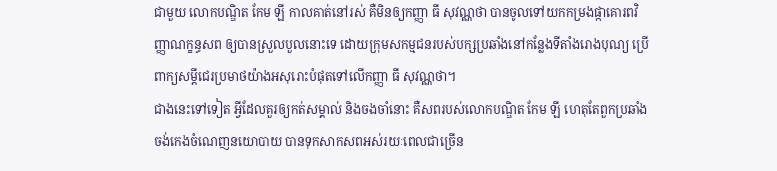ជាមួយ លោកបណ្ឌិត កែម ឡី កាលគាត់នៅរស់ គឺមិនឲ្យកញ្ញា ធី សុវណ្ណថា បានចូលទៅយកកម្រងផ្កាគោរពវិញ្ញាណក្ខន្ធសព ឲ្យបានស្រួលបួលនោះទេ ដោយក្រុមសកម្មជនរបស់បក្សប្រឆាំងនៅកន្លែងទីតាំងរោងបុណ្យ ប្រើពាក្យសម្តីជេរប្រមាថយ៉ាងអសុរោះបំផុតទៅលើកញ្ញា ធី សុវណ្ណថា។
ជាងនេះទៅទៀត អ្វីដែលគួរឲ្យកត់សម្គាល់ និងចងចាំនោះ គឺសពរបស់លោកបណ្ឌិត កែម ឡី ហេតុតែពួកប្រឆាំងចង់កេងចំណេញនយោបាយ បានទុកសាកសពអស់រយៈពេលជាច្រើន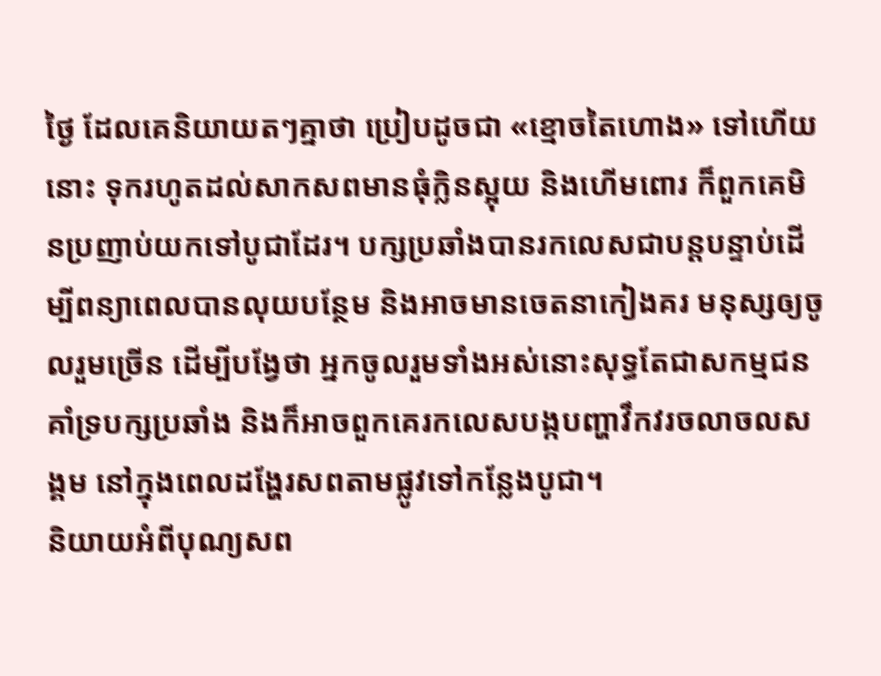ថ្ងៃ ដែលគេនិយាយតៗគ្នាថា ប្រៀបដូចជា «ខ្មោចតៃហោង» ទៅហើយនោះ ទុករហូតដល់សាកសពមានធុំក្លិនស្អុយ និងហើមពោរ ក៏ពួកគេមិនប្រញាប់យកទៅបូជាដែរ។ បក្សប្រឆាំងបានរកលេសជាបន្តបន្ទាប់ដើម្បីពន្យាពេលបានលុយបន្ថែម និងអាចមានចេតនាកៀងគរ មនុស្សឲ្យចូលរួមច្រើន ដើម្បីបង្វែថា អ្នកចូលរួមទាំងអស់នោះសុទ្ធតែជាសកម្មជនគាំទ្របក្សប្រឆាំង និងក៏អាចពួកគេរកលេសបង្កបញ្ហាវឹកវរចលាចលសង្គម នៅក្នុងពេលដង្ហែរសពតាមផ្លូវទៅកន្លែងបូជា។
និយាយអំពីបុណ្យសព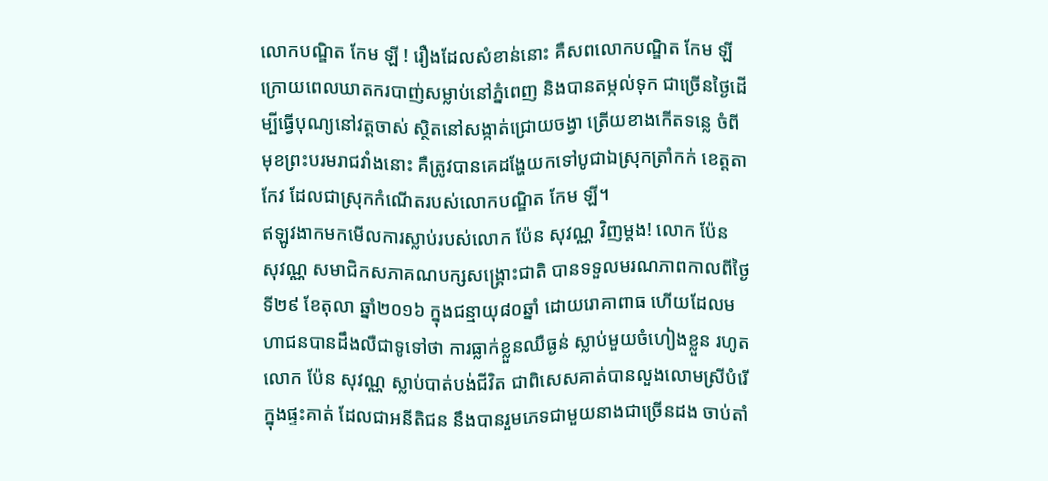លោកបណ្ឌិត កែម ឡី ! រឿងដែលសំខាន់នោះ គឺសពលោកបណ្ឌិត កែម ឡី ក្រោយពេលឃាតករបាញ់សម្លាប់នៅភ្នំពេញ និងបានតម្កល់ទុក ជាច្រើនថ្ងៃដើម្បីធ្វើបុណ្យនៅវត្តចាស់ ស្ថិតនៅសង្កាត់ជ្រោយចង្វា ត្រើយខាងកើតទន្លេ ចំពីមុខព្រះបរមរាជវាំងនោះ គឺត្រូវបានគេដង្ហែយកទៅបូជាឯស្រុកត្រាំកក់ ខេត្តតាកែវ ដែលជាស្រុកកំណើតរបស់លោកបណ្ឌិត កែម ឡី។
ឥឡូវងាកមកមើលការស្លាប់របស់លោក ប៉ែន សុវណ្ណ វិញម្តង! លោក ប៉ែន សុវណ្ណ សមាជិកសភាគណបក្សសង្គ្រោះជាតិ បានទទួលមរណភាពកាលពីថ្ងៃទី២៩ ខែតុលា ឆ្នាំ២០១៦ ក្នុងជន្មាយុ៨០ឆ្នាំ ដោយរោគាពាធ ហើយដែលមហាជនបានដឹងលឺជាទូទៅថា ការធ្លាក់ខ្លួនឈឺធ្ងន់ ស្លាប់មួយចំហៀងខ្លួន រហូតលោក ប៉ែន សុវណ្ណ ស្លាប់បាត់បង់ជីវិត ជាពិសេសគាត់បានលួងលោមស្រីបំរើក្នុងផ្ទះគាត់ ដែលជាអនីតិជន នឹងបានរួមភេទជាមួយនាងជាច្រើនដង ចាប់តាំ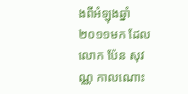ងពីអំឡុងឆ្នាំ២០១១មក ដែលលោក ប៉ែន សុវណ្ណ កាលណោះ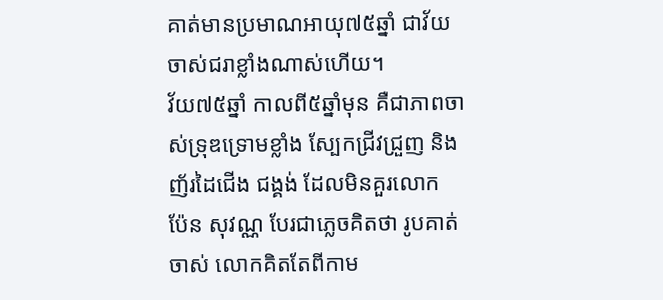គាត់មានប្រមាណអាយុ៧៥ឆ្នាំ ជាវ័យចាស់ជរាខ្លាំងណាស់ហើយ។
វ័យ៧៥ឆ្នាំ កាលពី៥ឆ្នាំមុន គឺជាភាពចាស់ទ្រុឌទ្រោមខ្លាំង ស្បែកជ្រីវជ្រួញ និងញ័រដៃជើង ជង្គង់ ដែលមិនគួរលោក ប៉ែន សុវណ្ណ បែរជាភ្លេចគិតថា រូបគាត់ចាស់ លោកគិតតែពីកាម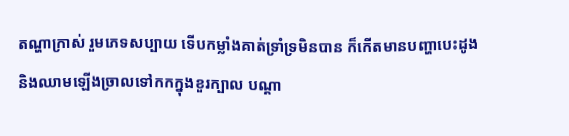តណ្ហាក្រាស់ រួមភេទសប្បាយ ទើបកម្លាំងគាត់ទ្រាំទ្រមិនបាន ក៏កើតមានបញ្ហាបេះដូង និងឈាមឡើងច្រាលទៅកកក្នុងខួរក្បាល បណ្តា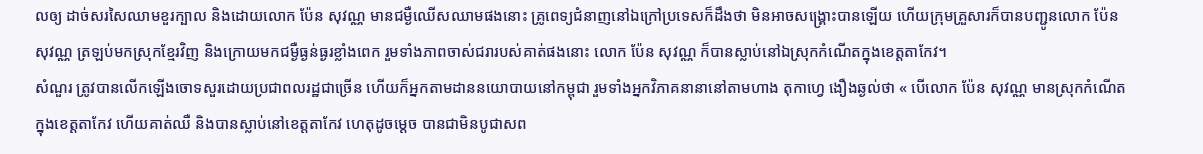លឲ្យ ដាច់សរសៃឈាមខួរក្បាល និងដោយលោក ប៉ែន សុវណ្ណ មានជម្ងឺឈើសឈាមផងនោះ គ្រូពេទ្យជំនាញនៅឯក្រៅប្រទេសក៏ដឹងថា មិនអាចសង្គ្រោះបានឡើយ ហើយក្រុមគ្រួសារក៏បានបញ្ជូនលោក ប៉ែន សុវណ្ណ ត្រឡប់មកស្រុកខ្មែរវិញ និងក្រោយមកជម្ងឺធ្ងន់ធ្ងរខ្លាំងពេក រួមទាំងភាពចាស់ជរារបស់គាត់ផងនោះ លោក ប៉ែន សុវណ្ណ ក៏បានស្លាប់នៅឯស្រុកកំណើតក្នុងខេត្តតាកែវ។
សំណួរ ត្រូវបានលើកឡើងចោទសួរដោយប្រជាពលរដ្ឋជាច្រើន ហើយក៏អ្នកតាមដាននយោបាយនៅកម្ពុជា រួមទាំងអ្នកវិភាគនានានៅតាមហាង តុកាហ្វេ ងឿងឆ្ងល់ថា « បើលោក ប៉ែន សុវណ្ណ មានស្រុកកំណើតក្នុងខេត្តតាកែវ ហើយគាត់ឈឺ និងបានស្លាប់នៅខេត្តតាកែវ ហេតុដូចម្តេច បានជាមិនបូជាសព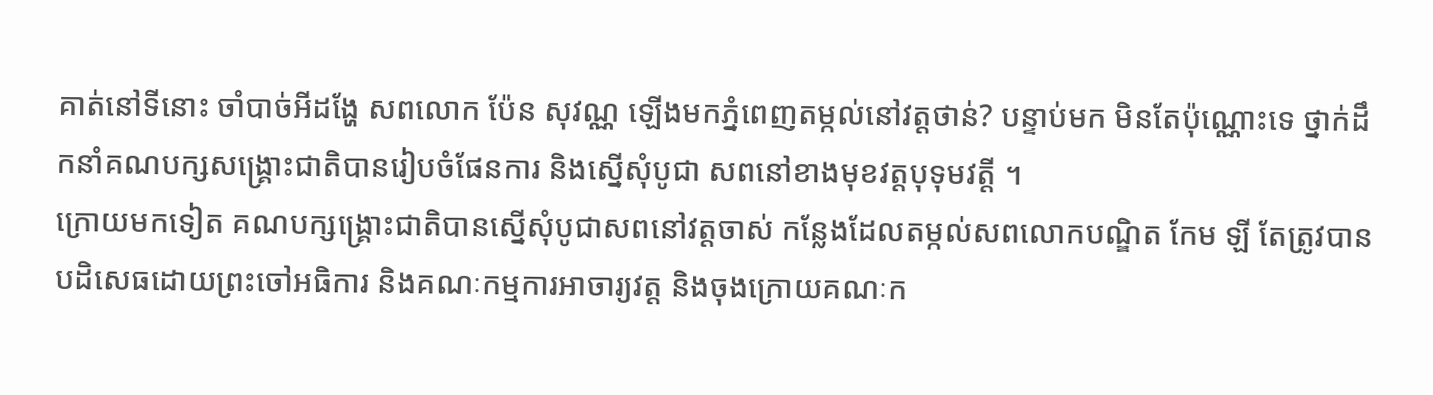គាត់នៅទីនោះ ចាំបាច់អីដង្ហែ សពលោក ប៉ែន សុវណ្ណ ឡើងមកភ្នំពេញតម្កល់នៅវត្តថាន់? បន្ទាប់មក មិនតែប៉ុណ្ណោះទេ ថ្នាក់ដឹកនាំគណបក្សសង្គ្រោះជាតិបានរៀបចំផែនការ និងស្នើសុំបូជា សពនៅខាងមុខវត្តបុទុមវត្តី ។
ក្រោយមកទៀត គណបក្សង្គ្រោះជាតិបានស្នើសុំបូជាសពនៅវត្តចាស់ កន្លែងដែលតម្កល់សពលោកបណ្ឌិត កែម ឡី តែត្រូវបានបដិសេធដោយព្រះចៅអធិការ និងគណៈកម្មការអាចារ្យវត្ត និងចុងក្រោយគណៈក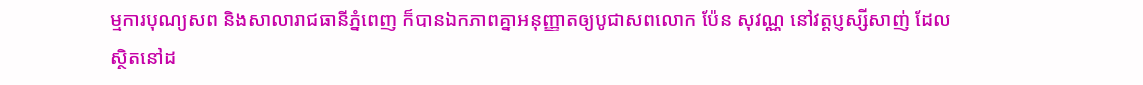ម្មការបុណ្យសព និងសាលារាជធានីភ្នំពេញ ក៏បានឯកភាពគ្នាអនុញ្ញាតឲ្យបូជាសពលោក ប៉ែន សុវណ្ណ នៅវត្តប្ញស្សីសាញ់ ដែលស្ថិតនៅដ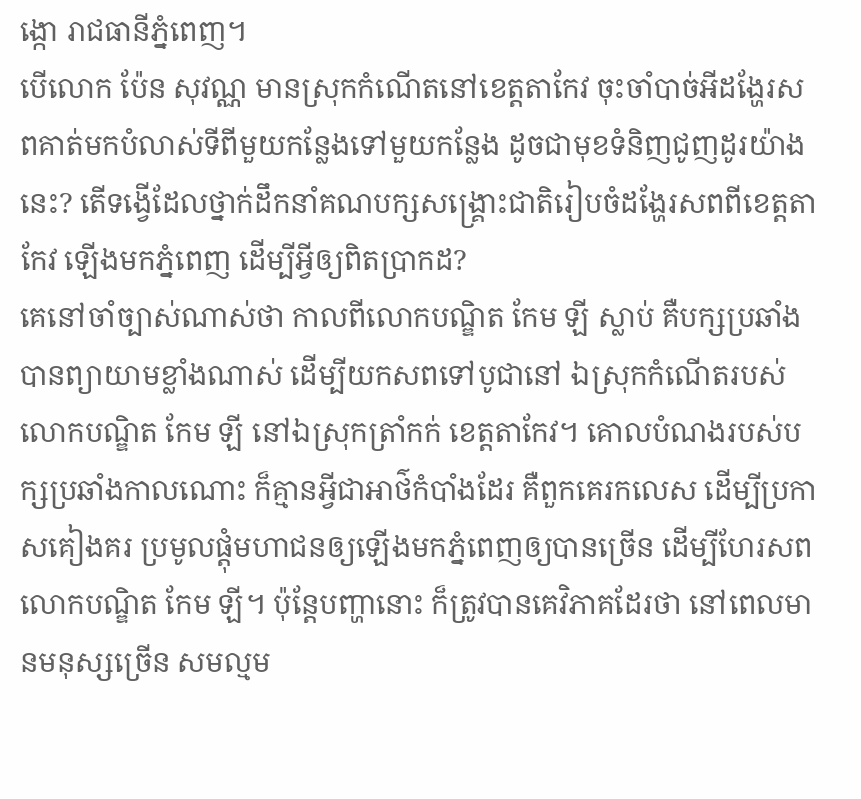ង្កោ រាជធានីភ្នំពេញ។
បើលោក ប៉ែន សុវណ្ណ មានស្រុកកំណើតនៅខេត្តតាកែវ ចុះចាំបាច់អីដង្ហែរសពគាត់មកបំលាស់ទីពីមួយកន្លែងទៅមួយកន្លែង ដូចជាមុខទំនិញជូញដូរយ៉ាងនេះ? តើទង្វើដែលថ្នាក់ដឹកនាំគណបក្សសង្គ្រោះជាតិរៀបចំដង្ហែរសពពីខេត្តតាកែវ ឡើងមកភ្នំពេញ ដើម្បីអ្វីឲ្យពិតប្រាកដ?
គេនៅចាំច្បាស់ណាស់ថា កាលពីលោកបណ្ឌិត កែម ឡី ស្លាប់ គឺបក្សប្រឆាំងបានព្យាយាមខ្លាំងណាស់ ដើម្បីយកសពទៅបូជានៅ ឯស្រុកកំណើតរបស់លោកបណ្ឌិត កែម ឡី នៅឯស្រុកត្រាំកក់ ខេត្តតាកែវ។ គោលបំណងរបស់បក្សប្រឆាំងកាលណោះ ក៏គ្មានអ្វីជាអាថ៌កំបាំងដែរ គឺពួកគេរកលេស ដើម្បីប្រកាសគៀងគរ ប្រមូលផ្តុំមហាជនឲ្យឡើងមកភ្នំពេញឲ្យបានច្រើន ដើម្បីហែរសពលោកបណ្ឌិត កែម ឡី។ ប៉ុន្តែបញ្ហានោះ ក៏ត្រូវបានគេវិភាគដែរថា នៅពេលមានមនុស្សច្រើន សមល្មម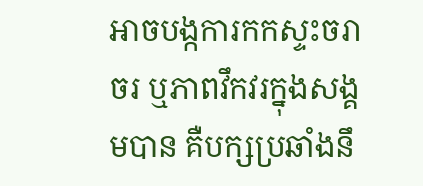អាចបង្កការកកស្ទះចរាចរ ឬភាពវឹកវរក្នុងសង្គមបាន គឺបក្សប្រឆាំងនឹ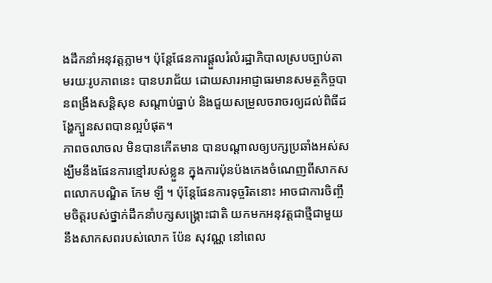ងដឹកនាំអនុវត្តភ្លាម។ ប៉ុន្តែផែនការផ្តួលរំលំរដ្ឋាភិបាលស្របច្បាប់តាមរយៈរូបភាពនេះ បានបរាជ័យ ដោយសារអាជ្ញាធរមានសមត្ថកិច្ចបានពង្រឹងសន្តិសុខ សណ្តាប់ធ្នាប់ និងជួយសម្រួលចរាចរឲ្យដល់ពិធីដង្ហែក្បួនសពបានល្អបំផុត។
ភាពចលាចល មិនបានកើតមាន បានបណ្តាលឲ្យបក្សប្រឆាំងអស់សង្ឃឹមនឹងផែនការខ្មៅរបស់ខ្លួន ក្នុងការប៉ុនប៉ងកេងចំណេញពីសាកសពលោកបណ្ឌិត កែម ឡី ។ ប៉ុន្តែផែនការទុច្ចរិតនោះ អាចជាការចិញ្ចឹមចិត្តរបស់ថ្នាក់ដឹកនាំបក្សសង្គ្រោះជាតិ យកមកអនុវត្តជាថ្មីជាមួយនឹងសាកសពរបស់លោក ប៉ែន សុវណ្ណ នៅពេល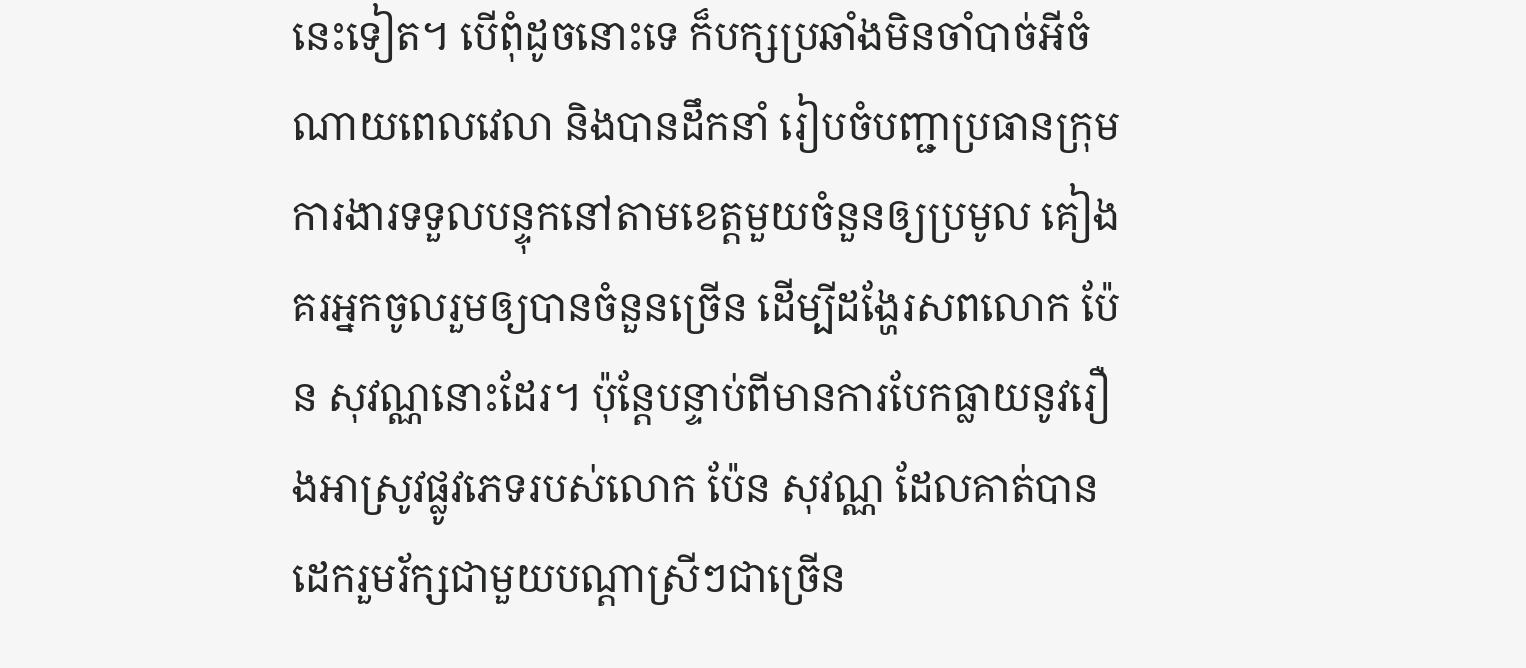នេះទៀត។ បើពុំដូចនោះទេ ក៏បក្សប្រឆាំងមិនចាំបាច់អីចំណាយពេលវេលា និងបានដឹកនាំ រៀបចំបញ្ជាប្រធានក្រុមការងារទទួលបន្ទុកនៅតាមខេត្តមួយចំនួនឲ្យប្រមូល គៀងគរអ្នកចូលរួមឲ្យបានចំនួនច្រើន ដើម្បីដង្ហែរសពលោក ប៉ែន សុវណ្ណនោះដែរ។ ប៉ុន្តែបន្ទាប់ពីមានការបែកធ្លាយនូវរឿងអាស្រូវផ្លូវភេទរបស់លោក ប៉ែន សុវណ្ណ ដែលគាត់បានដេករួមរ័ក្សជាមួយបណ្តាស្រីៗជាច្រើន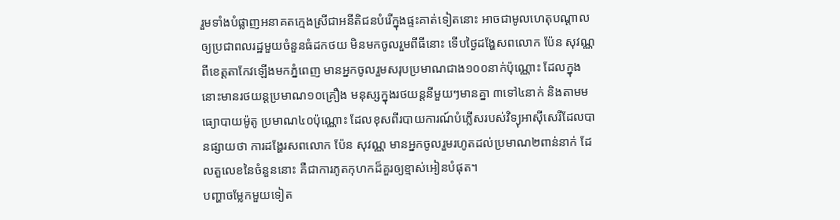រួមទាំងបំផ្លាញអនាគតក្មេងស្រីជាអនីតិជនបំរើក្នុងផ្ទះគាត់ទៀតនោះ អាចជាមូលហេតុបណ្តាលឲ្យប្រជាពលរដ្ឋមួយចំនួនធំដកថយ មិនមកចូលរួមពីធីនោះ ទើបថ្ងៃដង្ហែសពលោក ប៉ែន សុវណ្ណ ពីខេត្តតាកែវឡើងមកភ្នំពេញ មានអ្នកចូលរួមសរុបប្រមាណជាង១០០នាក់ប៉ុណ្ណោះ ដែលក្នុងនោះមានរថយន្តប្រមាណ១០គ្រឿង មនុស្សក្នុងរថយន្តនីមួយៗមានគ្នា ៣ទៅ៤នាក់ និងតាមមធ្យោបាយម៉ូតូ ប្រមាណ៤០ប៉ុណ្ណោះ ដែលខុសពីរបាយការណ៍បំភ្លើសរបស់វិទ្យុអាស៊ីសេរីដែលបានផ្សាយថា ការដង្ហែរសពលោក ប៉ែន សុវណ្ណ មានអ្នកចូលរួមរហូតដល់ប្រមាណ២ពាន់នាក់ ដែលតួលេខនៃចំនួននោះ គឺជាការភូតកុហកដ៏គួរឲ្យខ្មាស់អៀនបំផុត។
បញ្ហាចម្លែកមួយទៀត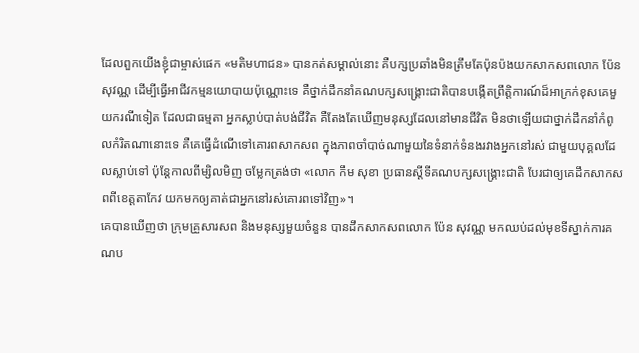ដែលពួកយើងខ្ញុំជាម្ចាស់ផេក «មតិមហាជន» បានកត់សម្គាល់នោះ គឺបក្សប្រឆាំងមិនត្រឹមតែប៉ុនប៉ងយកសាកសពលោក ប៉ែន សុវណ្ណ ដើម្បីធ្វើអាជីវកម្មនយោបាយប៉ុណ្ណោះទេ គឺថ្នាក់ដឹកនាំគណបក្សសង្គ្រោះជាតិបានបង្កើតព្រឹត្តិការណ៍ដ៏អាក្រក់ខុសគេមួយករណីទៀត ដែលជាធម្មតា អ្នកស្លាប់បាត់បង់ជីវិត គឺតែងតែឃើញមនុស្សដែលនៅមានជីវិត មិនថាឡើយជាថ្នាក់ដឹកនាំកំពូលកំរិតណានោះទេ គឺគេធ្វើដំណើទៅគោរពសាកសព ក្នុងភាពចាំបាច់ណាមួយនៃទំនាក់ទំនងរវាងអ្នកនៅរស់ ជាមួយបុគ្គលដែលស្លាប់ទៅ ប៉ុន្តែកាលពីម្សិលមិញ ចម្លែកត្រង់ថា «លោក កឹម សុខា ប្រធានស្តីទីគណបក្សសង្គ្រោះជាតិ បែរជាឲ្យគេដឹកសាកសពពីខេត្តតាកែវ យកមកឲ្យគាត់ជាអ្នកនៅរស់គោរពទៅវិញ»។
គេបានឃើញថា ក្រុមគ្រួសារសព និងមនុស្សមួយចំនួន បានដឹកសាកសពលោក ប៉ែន សុវណ្ណ មកឈប់ដល់មុខទីស្នាក់ការគណប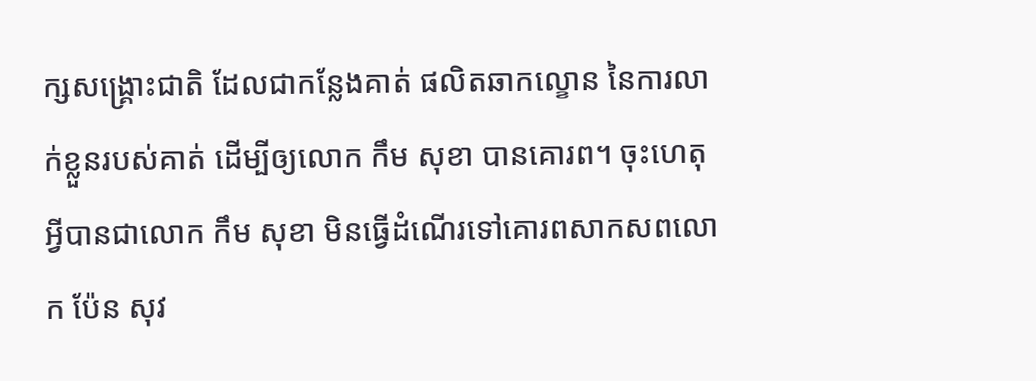ក្សសង្គ្រោះជាតិ ដែលជាកន្លែងគាត់ ផលិតឆាកល្ខោន នៃការលាក់ខ្លួនរបស់គាត់ ដើម្បីឲ្យលោក កឹម សុខា បានគោរព។ ចុះហេតុអ្វីបានជាលោក កឹម សុខា មិនធ្វើដំណើរទៅគោរពសាកសពលោក ប៉ែន សុវ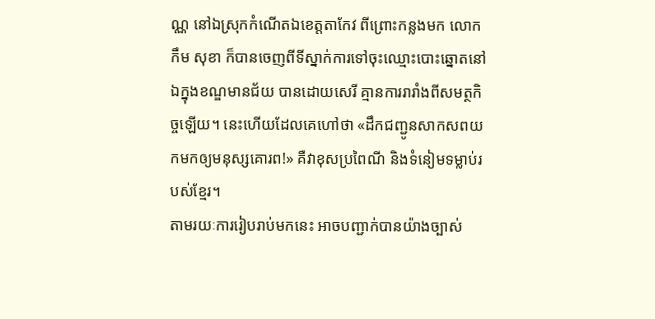ណ្ណ នៅឯស្រុកកំណើតឯខេត្តតាកែវ ពីព្រោះកន្លងមក លោក កឹម សុខា ក៏បានចេញពីទីស្នាក់ការទៅចុះឈ្មោះបោះឆ្នោតនៅ ឯក្នុងខណ្ឌមានជ័យ បានដោយសេរី គ្មានការរារាំងពីសមត្ថកិច្ចឡើយ។ នេះហើយដែលគេហៅថា «ដឹកជញ្ជូនសាកសពយកមកឲ្យមនុស្សគោរព!» គឺវាខុសប្រពៃណី និងទំនៀមទម្លាប់របស់ខ្មែរ។
តាមរយៈការរៀបរាប់មកនេះ អាចបញ្ជាក់បានយ៉ាងច្បាស់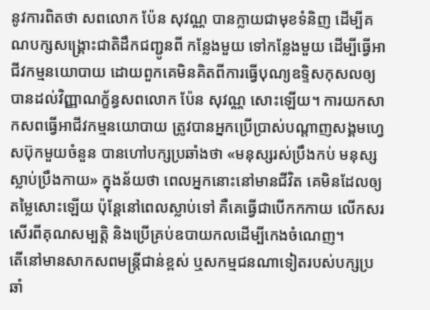នូវការពិតថា សពលោក ប៉ែន សុវណ្ណ បានក្លាយជាមុខទំនិញ ដើម្បីគណបក្សសង្គ្រោះជាតិដឹកជញ្ជូនពី កន្លែងមួយ ទៅកន្លែងមួយ ដើម្បីធ្វើអាជីវកម្មនយោបាយ ដោយពួកគេមិនគិតពីការធ្វើបុណ្យឧទ្ទិសកុសលឲ្យបានដល់វិញ្ញាណក្ខ័ន្ធសពលោក ប៉ែន សុវណ្ណ សោះឡើយ។ ការយកសាកសពធ្វើអាជីវកម្មនយោបាយ ត្រូវបានអ្នកប្រើប្រាស់បណ្តាញសង្គមហ្វេសប៊ុកមួយចំនួន បានហៅបក្សប្រឆាំងថា «មនុស្សរស់ប្រឹងកប់ មនុស្សស្លាប់ប្រឹងកាយ» ក្នុងន័យថា ពេលអ្នកនោះនៅមានជីវិត គេមិនដែលឲ្យតម្លៃសោះឡើយ ប៉ុន្តែនៅពេលស្លាប់ទៅ គឺគេធ្វើជាបើកកកាយ លើកសរសើរពីគុណសម្បត្តិ និងប្រើគ្រប់ឧបាយកលដើម្បីកេងចំណេញ។
តើនៅមានសាកសពមន្ត្រីជាន់ខ្ពស់ ឬសកម្មជនណាទៀតរបស់បក្សប្រឆាំ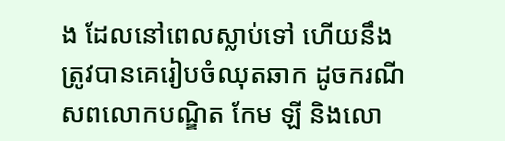ង ដែលនៅពេលស្លាប់ទៅ ហើយនឹងត្រូវបានគេរៀបចំឈុតឆាក ដូចករណីសពលោកបណ្ឌិត កែម ឡី និងលោ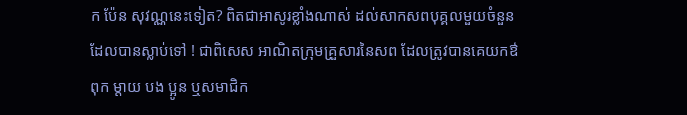ក ប៉ែន សុវណ្ណនេះទៀត? ពិតជាអាសូរខ្លាំងណាស់ ដល់សាកសពបុគ្គលមួយចំនួនដែលបានស្លាប់ទៅ ! ជាពិសេស អាណិតក្រុមគ្រួសារនៃសព ដែលត្រូវបានគេយកឳពុក ម្តាយ បង ប្អូន ឬសមាជិក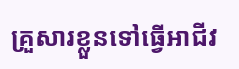គ្រួសារខ្លួនទៅធ្វើអាជីវ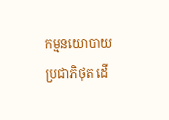កម្មនយោបាយប្រជាភិថុត ដើ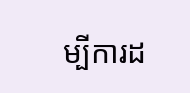ម្បីការដ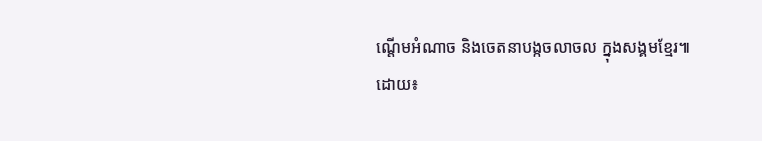ណ្តើមអំណាច និងចេតនាបង្កចលាចល ក្នុងសង្គមខ្មែរ៕
ដោយ៖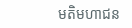មតិមហាជន